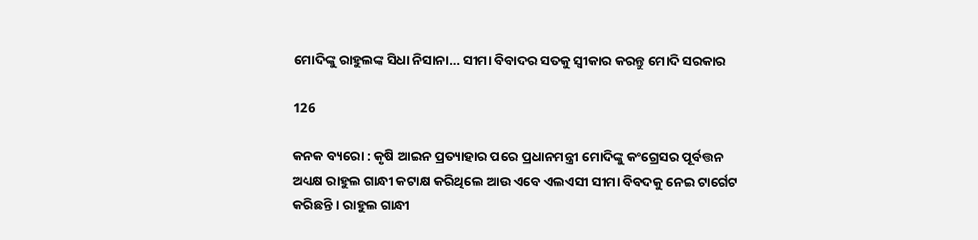ମୋଦିଙ୍କୁ ରାହୁଲଙ୍କ ସିଧା ନିସାନା… ସୀମା ବିବାଦର ସତକୁ ସ୍ୱୀକାର କରନ୍ତୁ ମୋଦି ସରକାର

126

କନକ ବ୍ୟରୋ : କୃଷି ଆଇନ ପ୍ରତ୍ୟାହାର ପରେ ପ୍ରଧାନମନ୍ତ୍ରୀ ମୋଦିଙ୍କୁ କଂଗ୍ରେସର ପୂର୍ବତ୍ତନ ଅଧ୍ୟକ୍ଷ ରାହୁଲ ଗାନ୍ଧୀ କଟାକ୍ଷ କରିଥିଲେ ଆଉ ଏବେ ଏଲଏସୀ ସୀମା ବିବଦକୁ ନେଇ ଟାର୍ଗେଟ କରିଛନ୍ତି । ରାହୁଲ ଗାନ୍ଧୀ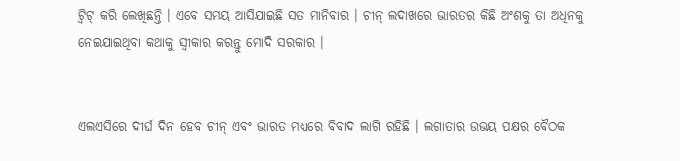ଟ୍ୱିଟ୍ କରି ଲେଖିଛନ୍ତି । ଏବେ ସମୟ ଆସିଯାଇଛି ସତ ମାନିବାର । ଚୀନ୍ ଲଦାଖରେ ଭାରତର କିଛି ଅଂଶକୁ ତା ଅଧିନକୁ ନେଇଯାଇଥିବା କଥାକୁ ସ୍ୱୀକାର କରନ୍ତୁ ମୋଦି ସରକାର ।


ଏଲଏସିରେ ଦୀର୍ଘ ଦିନ ହେବ ଚୀନ୍ ଏବଂ ଭାରତ ମଧ୍ୟରେ ବିବାଦ ଲାଗି ରହିଛି । ଲଗାତାର ଉଭୟ ପକ୍ଷର ବୈଠକ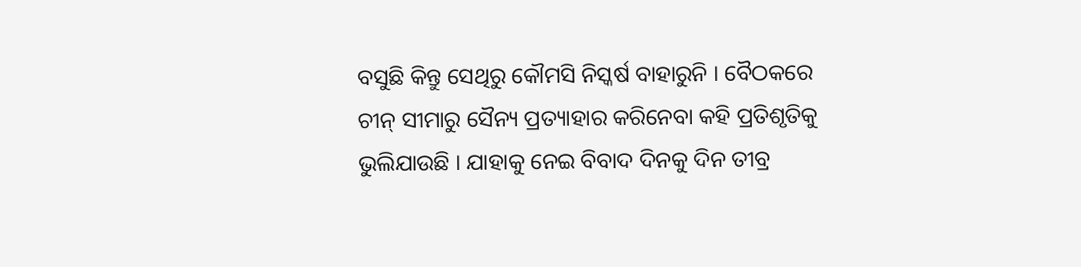ବସୁଛି କିନ୍ତୁ ସେଥିରୁ କୌମସି ନିସ୍କର୍ଷ ବାହାରୁନି । ବୈଠକରେ ଚୀନ୍ ସୀମାରୁ ସୈନ୍ୟ ପ୍ରତ୍ୟାହାର କରିନେବା କହି ପ୍ରତିଶୃତିକୁ ଭୁଲିଯାଉଛି । ଯାହାକୁ ନେଇ ବିବାଦ ଦିନକୁ ଦିନ ତୀବ୍ର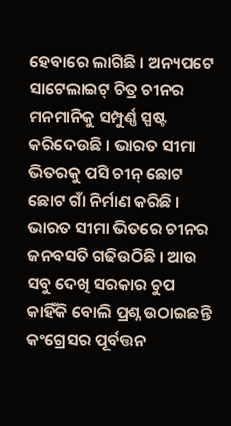ହେବାରେ ଲାଗିଛି । ଅନ୍ୟପଟେ ସାଟେଲାଇଟ୍ ଚିତ୍ର ଚୀନର ମନମାନିକୁ ସମ୍ପୁର୍ଣ୍ଣ ସ୍ପଷ୍ଟ କରିଦେଉଛି । ଭାରତ ସୀମା ଭିତରକୁ ପସି ଚୀନ୍ ଛୋଟ ଛୋଟ ଗାଁ ନିର୍ମାଣ କରିଛି । ଭାରତ ସୀମା ଭିତରେ ଚୀନର ଜନବସତି ଗଢିଉଠିଛି । ଆଉ ସବୁ ଦେଖି ସରକାର ଚୁପ କାହିଁକି ବୋଲି ପ୍ରଶ୍ନ ଉଠାଇଛନ୍ତି କଂଗ୍ରେସର ପୂର୍ବତ୍ତନ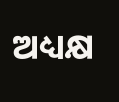ଅଧ୍ୟକ୍ଷ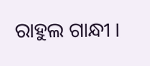ରାହୁଲ ଗାନ୍ଧୀ ।